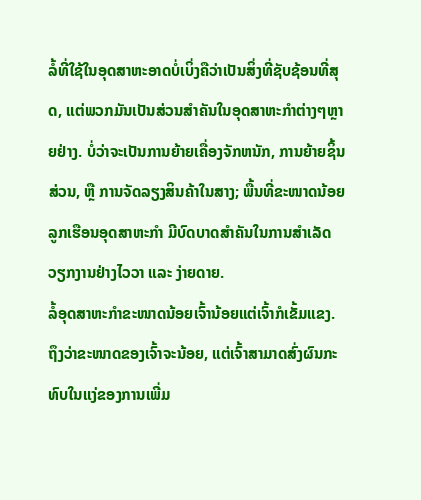ລໍ້ທີ່ໃຊ້ໃນອຸດສາຫະອາດບໍ່ເບິ່ງຄືວ່າເປັນສິ່ງທີ່ຊັບຊ້ອນທີ່ສຸດ, ແຕ່ພວກມັນເປັນສ່ວນສໍາຄັນໃນອຸດສາຫະກໍາຕ່າງໆຫຼາຍຢ່າງ. ບໍ່ວ່າຈະເປັນການຍ້າຍເຄື່ອງຈັກຫນັກ, ການຍ້າຍຊິ້ນສ່ວນ, ຫຼື ການຈັດລຽງສິນຄ້າໃນສາງ; ພື້ນທີ່ຂະໜາດນ້ອຍ ລູກເຮືອນອຸດສາຫະກຳ ມີບົດບາດສໍາຄັນໃນການສໍາເລັດວຽກງານຢ່າງໄວວາ ແລະ ງ່າຍດາຍ.
ລໍ້ອຸດສາຫະກໍາຂະໜາດນ້ອຍເຈົ້ານ້ອຍແຕ່ເຈົ້າກໍເຂັ້ມແຂງ. ຖຶງວ່າຂະໜາດຂອງເຈົ້າຈະນ້ອຍ, ແຕ່ເຈົ້າສາມາດສົ່ງຜົນກະທົບໃນແງ່ຂອງການເພີ່ມ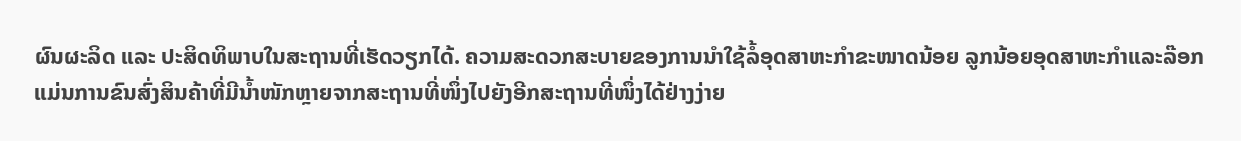ຜົນຜະລິດ ແລະ ປະສິດທິພາບໃນສະຖານທີ່ເຮັດວຽກໄດ້. ຄວາມສະດວກສະບາຍຂອງການນຳໃຊ້ລໍ້ອຸດສາຫະກໍາຂະໜາດນ້ອຍ ລູກນ້ອຍອຸດສາຫະກຳແລະລ໊ອກ ແມ່ນການຂົນສົ່ງສິນຄ້າທີ່ມີນ້ຳໜັກຫຼາຍຈາກສະຖານທີ່ໜຶ່ງໄປຍັງອີກສະຖານທີ່ໜຶ່ງໄດ້ຢ່າງງ່າຍ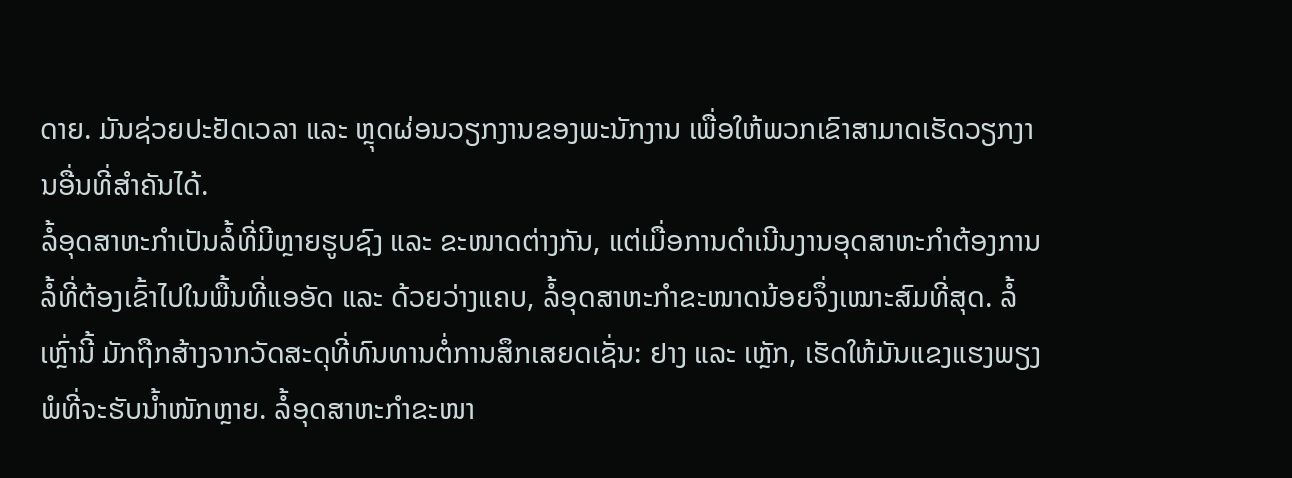ດາຍ. ມັນຊ່ວຍປະຢັດເວລາ ແລະ ຫຼຸດຜ່ອນວຽກງານຂອງພະນັກງານ ເພື່ອໃຫ້ພວກເຂົາສາມາດເຮັດວຽກງານອື່ນທີ່ສຳຄັນໄດ້.
ລໍ້ອຸດສາຫະກໍາເປັນລໍ້ທີ່ມີຫຼາຍຮູບຊົງ ແລະ ຂະໜາດຕ່າງກັນ, ແຕ່ເມື່ອການດໍາເນີນງານອຸດສາຫະກໍາຕ້ອງການລໍ້ທີ່ຕ້ອງເຂົ້າໄປໃນພື້ນທີ່ແອອັດ ແລະ ດ້ວຍວ່າງແຄບ, ລໍ້ອຸດສາຫະກໍາຂະໜາດນ້ອຍຈຶ່ງເໝາະສົມທີ່ສຸດ. ລໍ້ເຫຼົ່ານີ້ ມັກຖືກສ້າງຈາກວັດສະດຸທີ່ທົນທານຕໍ່ການສຶກເສຍດເຊັ່ນ: ຢາງ ແລະ ເຫຼັກ, ເຮັດໃຫ້ມັນແຂງແຮງພຽງພໍທີ່ຈະຮັບນ້ຳໜັກຫຼາຍ. ລໍ້ອຸດສາຫະກໍາຂະໜາ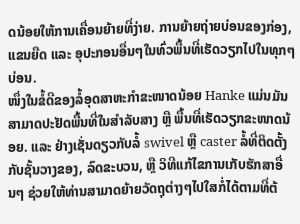ດນ້ອຍໃຫ້ການເຄື່ອນຍ້າຍທີ່ງ່າຍ. ການຍ້າຍຖ່າຍບ່ອນຂອງກ່ອງ, ແຂນຍືດ ແລະ ອຸປະກອນອື່ນໆໃນທົ່ວພື້ນທີ່ເຮັດວຽກໄປໃນທຸກໆບ່ອນ.
ໜຶ່ງໃນຂໍ້ດີຂອງລໍ້ອຸດສາຫະກໍາຂະໜາດນ້ອຍ Hanke ແມ່ນມັນສາມາດປະຢັດພື້ນທີ່ໃນສໍາລັບສາງ ຫຼື ພື້ນທີ່ເຮັດວຽກຂະໜາດນ້ອຍ. ແລະ ຢ່າງເຊັ່ນດຽວກັບລໍ້ swivel ຫຼື caster ລໍ້ທີ່ຕິດຕັ້ງກັບຊັ້ນວາງຂອງ, ລົດຂະບວນ, ຫຼື ວິທີແກ້ໄຂການເກັບຮັກສາອື່ນໆ ຊ່ວຍໃຫ້ທ່ານສາມາດຍ້າຍວັດຖຸຕ່າງໆໄປໃສກໍ່ໄດ້ຕາມທີ່ຕ້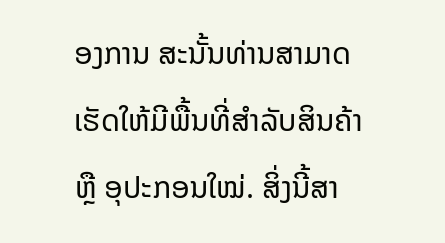ອງການ ສະນັ້ນທ່ານສາມາດເຮັດໃຫ້ມີພື້ນທີ່ສໍາລັບສິນຄ້າ ຫຼື ອຸປະກອນໃໝ່. ສິ່ງນີ້ສາ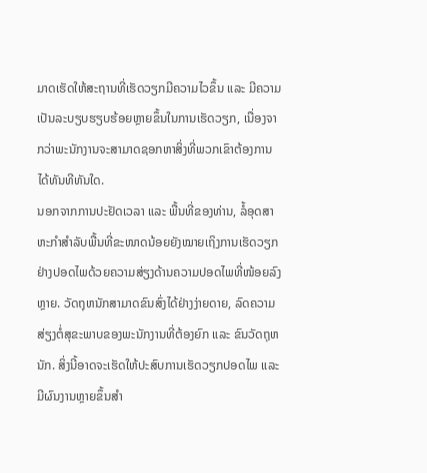ມາດເຮັດໃຫ້ສະຖານທີ່ເຮັດວຽກມີຄວາມໄວຂຶ້ນ ແລະ ມີຄວາມເປັນລະບຽບຮຽບຮ້ອຍຫຼາຍຂຶ້ນໃນການເຮັດວຽກ, ເນື່ອງຈາກວ່າພະນັກງານຈະສາມາດຊອກຫາສິ່ງທີ່ພວກເຂົາຕ້ອງການໄດ້ທັນທີທັນໃດ.
ນອກຈາກການປະຢັດເວລາ ແລະ ພື້ນທີ່ຂອງທ່ານ, ລໍ້ອຸດສາຫະກໍາສໍາລັບພື້ນທີ່ຂະໜາດນ້ອຍຍັງໝາຍເຖິງການເຮັດວຽກຢ່າງປອດໄພດ້ວຍຄວາມສ່ຽງດ້ານຄວາມປອດໄພທີ່ໜ້ອຍລົງຫຼາຍ. ວັດຖຸຫນັກສາມາດຂົນສົ່ງໄດ້ຢ່າງງ່າຍດາຍ, ລົດຄວາມສ່ຽງຕໍ່ສຸຂະພາບຂອງພະນັກງານທີ່ຕ້ອງຍົກ ແລະ ຂົນວັດຖຸຫນັກ. ສິ່ງນີ້ອາດຈະເຮັດໃຫ້ປະສົບການເຮັດວຽກປອດໄພ ແລະ ມີຜົນງານຫຼາຍຂຶ້ນສໍາ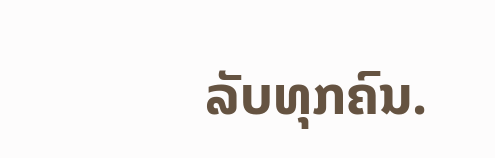ລັບທຸກຄົນ.